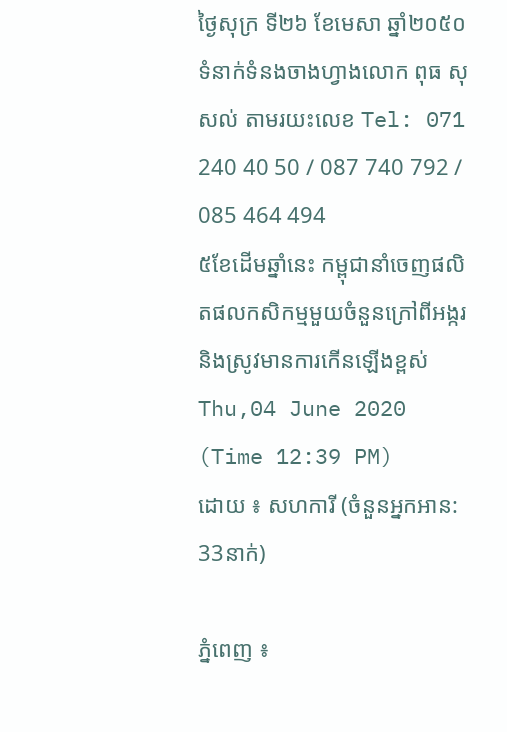ថ្ងៃសុក្រ ទី២៦ ខែមេសា ឆ្នាំ២០៥០
ទំនាក់ទំនងចាងហ្វាងលោក ពុធ សុសល់ តាមរយះលេខ Tel: 071 240 40 50 / 087 740 792 / 085 464 494
៥ខែដើមឆ្នាំនេះ កម្ពុជានាំចេញផលិតផលកសិកម្មមួយចំនួនក្រៅពីអង្ករ និងស្រូវមានការកើនឡើងខ្ពស់
Thu,04 June 2020 (Time 12:39 PM)
ដោយ ៖ សហការី (ចំនួនអ្នកអាន: 33នាក់)

ភ្នំពេញ ៖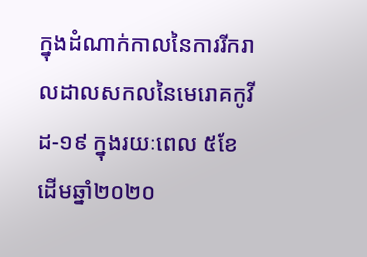ក្នុងដំណាក់កាលនៃការរីករាលដាលសកលនៃមេរោគកូវីដ-១៩ ក្នុងរយៈពេល ៥ខែ ដើមឆ្នាំ២០២០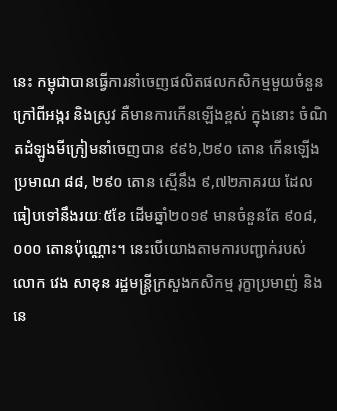នេះ កម្ពុជាបានធ្វើការនាំចេញផលិតផលកសិកម្មមួយចំនួន ក្រៅពីអង្ករ និងស្រូវ គឺមានការកើនឡើងខ្ពស់ ក្នុងនោះ ចំណិតដំឡូងមីក្រៀមនាំចេញបាន ៩៩៦,២៩០ តោន កើនឡើងប្រមាណ ៨៨, ២៩០ តោន ស្មើនឹង ៩,៧២ភាគរយ ដែលធៀបទៅនឹងរយៈ៥ខែ ដើមឆ្នាំ២០១៩ មានចំនួនតែ ៩០៨, ០០០ តោនប៉ុណ្ណោះ។ នេះបើយោងតាមការបញ្ជាក់របស់លោក វេង សាខុន រដ្ឋមន្រ្ដីក្រសួងកសិកម្ម រុក្ខាប្រមាញ់ និងនេ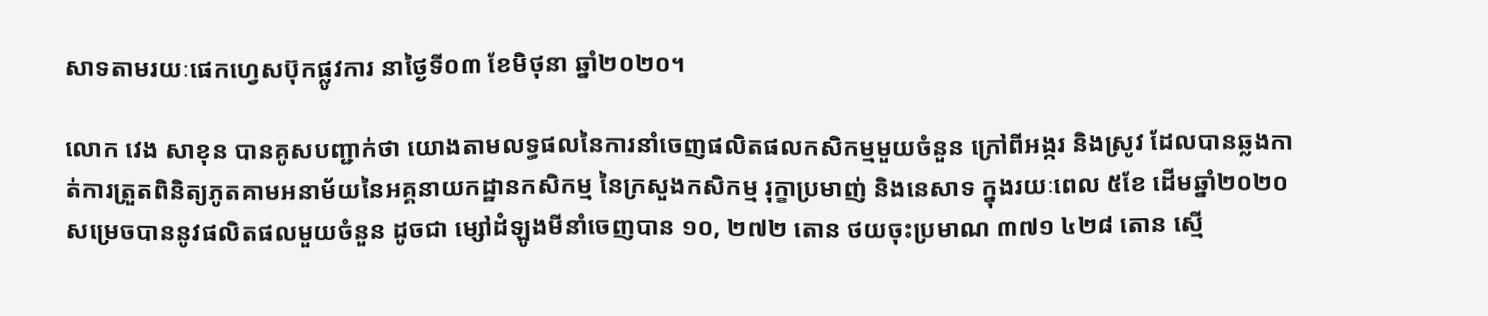សាទតាមរយៈផេកហ្វេសប៊ុកផ្លូវការ នាថ្ងៃទី០៣ ខែមិថុនា ឆ្នាំ២០២០។

លោក វេង សាខុន បានគូសបញ្ជាក់ថា យោងតាមលទ្ធផលនៃការនាំចេញផលិតផលកសិកម្មមួយចំនួន ក្រៅពីអង្ករ និងស្រូវ ដែលបានឆ្លងកាត់ការត្រួតពិនិត្យភូតគាមអនាម័យនៃអគ្គនាយកដ្ឋានកសិកម្ម នៃក្រសួងកសិកម្ម រុក្ខាប្រមាញ់ និងនេសាទ ក្នុងរយៈពេល ៥ខែ ដើមឆ្នាំ២០២០ សម្រេចបាននូវផលិតផលមួយចំនួន ដូចជា ម្សៅដំឡូងមីនាំចេញបាន ១០, ២៧២ តោន ថយចុះប្រមាណ ៣៧១ ៤២៨ តោន ស្មើ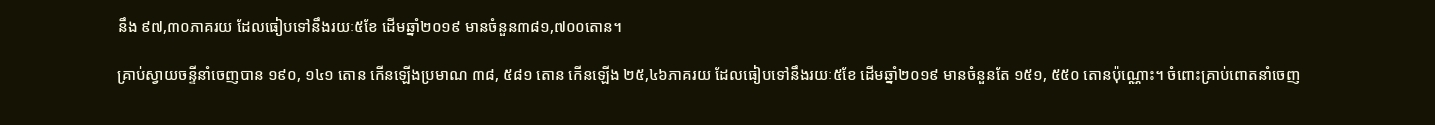នឹង ៩៧,៣០ភាគរយ ដែលធៀបទៅនឹងរយៈ៥ខែ ដើមឆ្នាំ២០១៩ មានចំនួន៣៨១,៧០០តោន។

គ្រាប់ស្វាយចន្ទីនាំចេញបាន ១៩០, ១៤១ តោន កើនឡើងប្រមាណ ៣៨, ៥៨១ តោន កើនឡើង ២៥,៤៦ភាគរយ ដែលធៀបទៅនឹងរយៈ៥ខែ ដើមឆ្នាំ២០១៩ មានចំនួនតែ ១៥១, ៥៥០ តោនប៉ុណ្ណោះ។ ចំពោះគ្រាប់ពោតនាំចេញ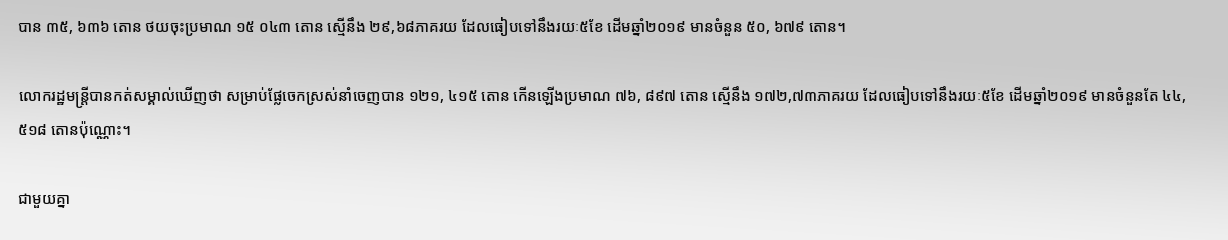បាន ៣៥, ៦៣៦ តោន ថយចុះប្រមាណ ១៥ ០៤៣ តោន ស្មើនឹង ២៩,៦៨ភាគរយ ដែលធៀបទៅនឹងរយៈ៥ខែ ដើមឆ្នាំ២០១៩ មានចំនួន ៥០, ៦៧៩ តោន។

លោករដ្ឋមន្រ្ដីបានកត់សម្គាល់ឃើញថា សម្រាប់ផ្លែចេកស្រស់នាំចេញបាន ១២១, ៤១៥ តោន កើនឡើងប្រមាណ ៧៦, ៨៩៧ តោន ស្មើនឹង ១៧២,៧៣ភាគរយ ដែលធៀបទៅនឹងរយៈ៥ខែ ដើមឆ្នាំ២០១៩ មានចំនួនតែ ៤៤, ៥១៨ តោនប៉ុណ្ណោះ។

ជាមួយគ្នា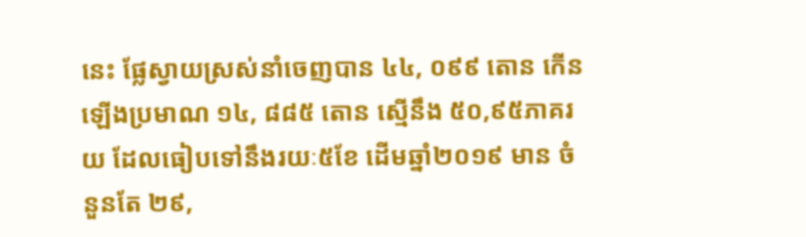នេះ ផ្លែស្វាយស្រស់នាំចេញបាន ៤៤, ០៩៩ តោន កើនឡើងប្រមាណ ១៤, ៨៨៥ តោន ស្មើនឹង ៥០,៩៥ភាគរយ ដែលធៀបទៅនឹងរយៈ៥ខែ ដើមឆ្នាំ២០១៩ មាន ចំនួនតែ ២៩,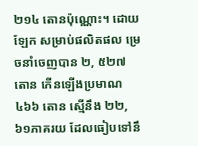២១៤ តោនប៉ុណ្ណោះ។ ដោយឡែក សម្រាប់ផលិតផល ម្រេចនាំចេញបាន ២, ៥២៧ តោន កើនឡើងប្រមាណ ៤៦៦ តោន ស្មើនឹង ២២,៦១ភាគរយ ដែលធៀបទៅនឹ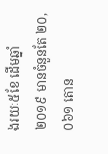ងរយៈ៥ខែ ដើមឆ្នាំ២០១៩ មានចំនួនតែ ២០, ០៦១ តោន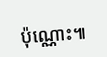ប៉ុណ្ណោះ៕